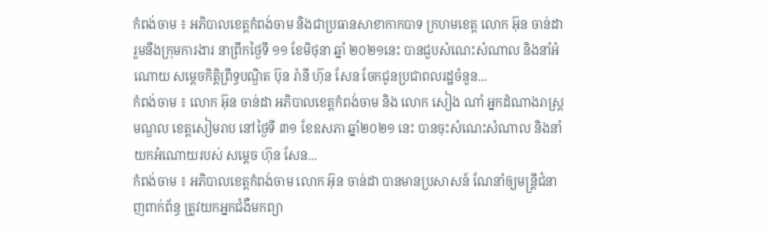កំពង់ចាម ៖ អភិបាលខេត្តកំពង់ចាម និងជាប្រធានសាខាកាកបាទ ក្រហមខេត្ត លោក អ៊ុន ចាន់ដា រួមនឹងក្រុមការងារ នាព្រឹកថ្ងៃទី ១១ ខែមិថុនា ឆ្នាំ ២០២១នេះ បានជួបសំណេះសំណាល និងនាំអំណោយ សម្ដេចកិត្តិព្រឹទ្ធបណ្ឌិត ប៊ុន រ៉ានី ហ៊ុន សែន ចែកជូនប្រជាពលរដ្ឋចំនួន...
កំពង់ចាម ៖ លោក អ៊ុន ចាន់ដា អភិបាលខេត្តកំពង់ចាម និង លោក សៀង ណាំ អ្នកដំណាងរាស្រ្តមណ្ឌល ខេត្តសៀមរាប នៅថ្ងៃទី ៣១ ខែឧសភា ឆ្នាំ២០២១ នេះ បានចុះសំណេះសំណាល និងនាំយកអំណោយរបស់ សម្ដេច ហ៊ុន សែន...
កំពង់ចាម ៖ អភិបាលខេត្តកំពង់ចាម លោក អ៊ុន ចាន់ដា បានមានប្រសាសន៍ ណែនាំឲ្យមន្ត្រីជំនាញពាក់ព័ន្ធ ត្រូវយកអ្នកជំងឺមកព្យា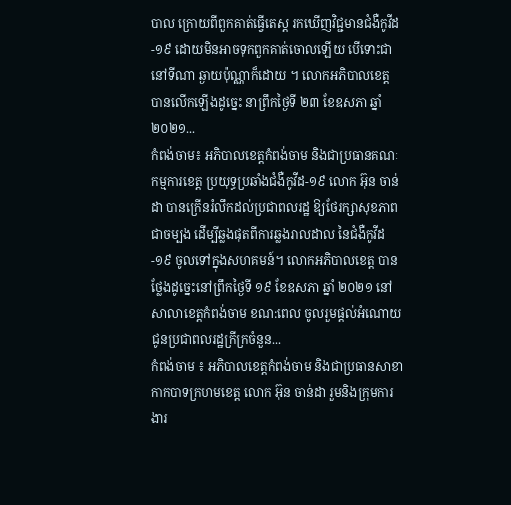បាល ក្រោយពីពួកគាត់ធ្វើតេស្ត រកឃើញវិជ្ជមានជំងឺកូវីដ-១៩ ដោយមិនអាចទុកពួកគាត់ចោលឡើយ បើទោះជានៅទីណា ឆ្ងាយប៉ុណ្ណាក៏ដោយ ។ លោកអភិបាលខេត្ត បានលើកឡើងដូច្នេះ នាព្រឹកថ្ងៃទី ២៣ ខែឧសភា ឆ្នាំ ២០២១...
កំពង់ចាម៖ អភិបាលខេត្តកំពង់ចាម និងជាប្រធានគណៈកម្មការខេត្ត ប្រយុទ្ធប្រឆាំងជំងឺកូវីដ-១៩ លោក អ៊ុន ចាន់ដា បានក្រើនរំលឹកដល់ប្រជាពលរដ្ឋ ឱ្យថែរក្សាសុខភាពជាចម្បង ដើម្បីឆ្លងផុតពីការឆ្លងរាលដាល នៃជំងឺកូវីដ-១៩ ចូលទៅក្នុងសហគមន៍។ លោកអភិបាលខេត្ត បានថ្លែងដូច្នេះនៅព្រឹកថ្ងៃទី ១៩ ខែឧសភា ឆ្នាំ ២០២១ នៅសាលាខេត្តកំពង់ចាម ខណ:ពេល ចូលរួមផ្ដល់អំណោយ ជូនប្រជាពលរដ្ឋក្រីក្រចំនួន...
កំពង់ចាម ៖ អភិបាលខេត្តកំពង់ចាម និងជាប្រធានសាខាកាកបាទក្រហមខេត្ត លោក អ៊ុន ចាន់ដា រួមនិងក្រុមការងារ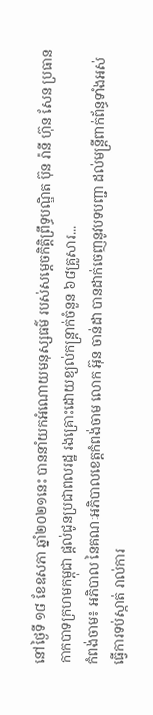នៅថ្ងៃទី ១៨ ខែឧសភា ឆ្នាំ២០២១នេះ បាននាំយកអំណោយមនុស្សធម៌ របស់សម្ដេចកិត្តិព្រឹទ្ធបណ្ឌិត ប៊ុន រ៉ានី ហ៊ុន សែន ប្រធានកាកបាទក្រហមកម្ពុជា ផ្តល់ជូនប្រជាពលរដ្ឋ រងគ្រោះដោយខ្យល់កន្ត្រាក់ចំនួន ៦៨គ្រួសារ...
កំពង់ចាម៖ អភិបាល នៃគណៈអភិបាលខេត្តកំពង់ចាម លោក អ៊ុន ចាន់ដា បានដាក់ចេញនូវបទបញ្ជា ដល់មន្ត្រីពាក់ព័ន្ធទាំងអស់ ធ្វើការទប់ស្កាត់ រាល់ការ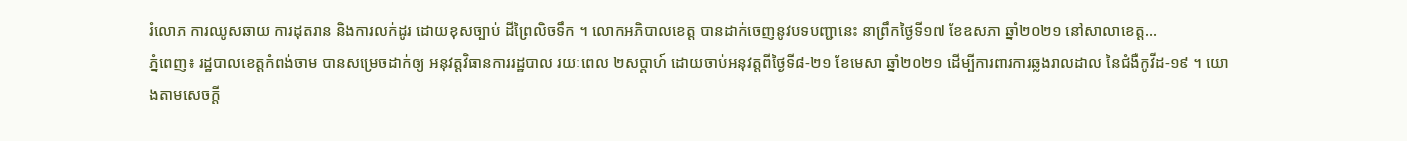រំលោភ ការឈូសឆាយ ការដុតរាន និងការលក់ដូរ ដោយខុសច្បាប់ ដីព្រៃលិចទឹក ។ លោកអភិបាលខេត្ត បានដាក់ចេញនូវបទបញ្ជានេះ នាព្រឹកថ្ងៃទី១៧ ខែឧសភា ឆ្នាំ២០២១ នៅសាលាខេត្ត...
ភ្នំពេញ៖ រដ្ឋបាលខេត្តកំពង់ចាម បានសម្រេចដាក់ឲ្យ អនុវត្តវិធានការរដ្ឋបាល រយៈពេល ២សប្តាហ៍ ដោយចាប់អនុវត្តពីថ្ងៃទី៨-២១ ខែមេសា ឆ្នាំ២០២១ ដើម្បីការពារការឆ្លងរាលដាល នៃជំងឺកូវីដ-១៩ ។ យោងតាមសេចក្ដី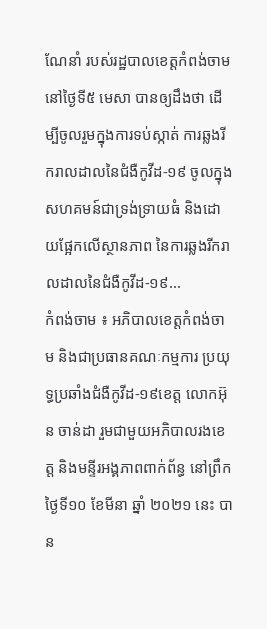ណែនាំ របស់រដ្ឋបាលខេត្តកំពង់ចាម នៅថ្ងៃទី៥ មេសា បានឲ្យដឹងថា ដើម្បីចូលរួមក្នុងការទប់ស្កាត់ ការឆ្លងរីករាលដាលនៃជំងឺកូវីដ-១៩ ចូលក្នុងសហគមន៍ជាទ្រង់ទ្រាយធំ និងដោយផ្អែកលើស្ថានភាព នៃការឆ្លងរីករាលដាលនៃជំងឺកូវីដ-១៩...
កំពង់ចាម ៖ អភិបាលខេត្តកំពង់ចាម និងជាប្រធានគណៈកម្មការ ប្រយុទ្ធប្រឆាំងជំងឺកូវីដ-១៩ខេត្ត លោកអ៊ុន ចាន់ដា រួមជាមួយអភិបាលរងខេត្ត និងមន្ទីរអង្គភាពពាក់ព័ន្ធ នៅព្រឹកថ្ងៃទី១០ ខែមីនា ឆ្នាំ ២០២១ នេះ បាន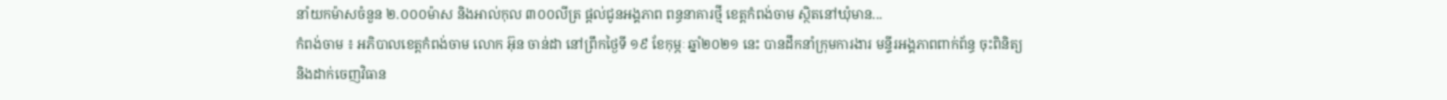នាំយកម៉ាសចំនួន ២.០០០ម៉ាស និងអាល់កុល ៣០០លីត្រ ផ្ដល់ជូនអង្គភាព ពន្ធនាគារថ្មី ខេត្តកំពង់ចាម ស្ថិតនៅឃុំមាន...
កំពង់ចាម ៖ អភិបាលខេត្តកំពង់ចាម លោក អ៊ុន ចាន់ដា នៅព្រឹកថ្ងៃទី ១៩ ខែកុម្ភៈ ឆ្នាំ២០២១ នេះ បានដឹកនាំក្រុមការងារ មន្ទីរអង្គភាពពាក់ព័ន្ធ ចុះពិនិត្យ និងដាក់ចេញវិធាន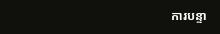ការបន្ទា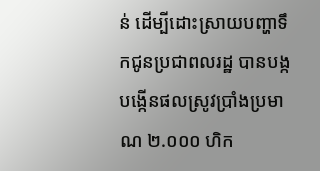ន់ ដេីម្បីដោះស្រាយបញ្ហាទឹកជូនប្រជាពលរដ្ឋ បានបង្កបង្កើនផលស្រូវប្រាំងប្រមាណ ២.០០០ ហិក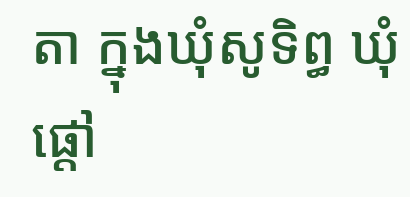តា ក្នុងឃុំសូទិព្ធ ឃុំផ្តៅ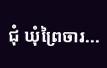ជុំ ឃុំព្រៃចារ...